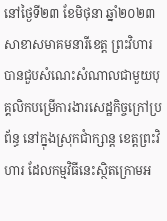នៅថ្ងៃទី២៣ ខែមិថុនា ឆ្នាំ២០២៣ សាខាសមាគមនារីខេត្ត ព្រះវិហារ បានជួបសំណេះសំណាលជាមួយបុគ្គលិកបម្រើការងារសេដ្ឋកិច្ចក្រៅប្រព័ន្ធ នៅក្នុងស្រុកជាំក្សាន្ត ខេត្តព្រះវិហារ ដែលកម្មវិធីនេះស្ថិតក្រោមអ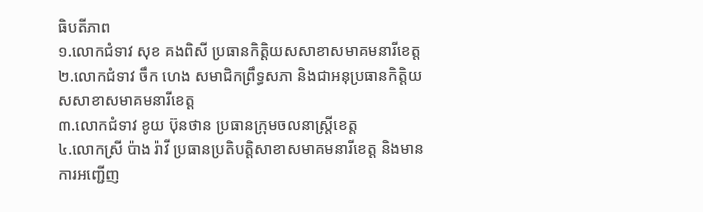ធិបតីភាព
១.លោកជំទាវ សុខ គងពិសី ប្រធានកិត្តិយសសាខាសមាគមនារីខេត្ត
២.លោកជំទាវ ចឹក ហេង សមាជិកព្រឹទ្ធសភា និងជាអនុប្រធានកិត្តិយសសាខាសមាគមនារីខេត្ត
៣.លោកជំទាវ ខូយ ប៊ុនថាន ប្រធានក្រុមចលនាស្រ្តីខេត្ត
៤.លោកស្រី ប៉ាង រ៉ាវី ប្រធានប្រតិបត្តិសាខាសមាគមនារីខេត្ត និងមានការអញ្ជើញ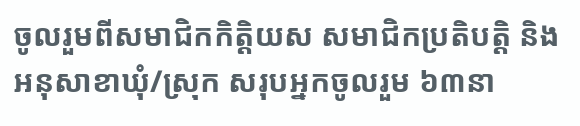ចូលរួមពីសមាជិកកិត្តិយស សមាជិកប្រតិបត្តិ និងអនុសាខាឃុំ/ស្រុក សរុបអ្នកចូលរួម ៦៣នា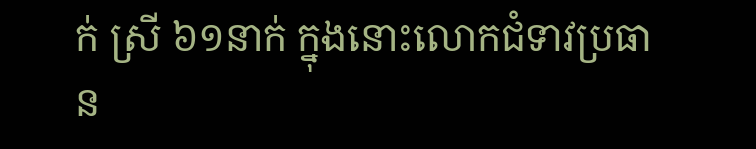ក់ ស្រី ៦១នាក់ ក្នុងនោះលោកជំទាវប្រធាន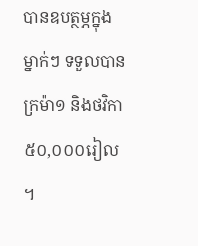បានឧបត្ថម្ភក្នុងម្នាក់ៗ ទទួលបានក្រម៉ា១ និងថវិកា ៥០,០០០រៀល ។